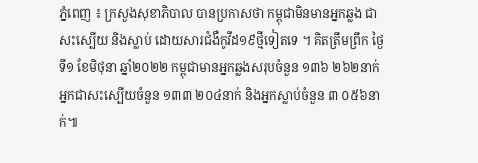ភ្នំពេញ ៖ ក្រសួងសុខាភិបាល បានប្រកាសថា កម្ពុជាមិនមានអ្នកឆ្លង ជាសះស្បើយ និងស្លាប់ ដោយសារជំងឺកូវីដ១៩ថ្មីទៀតទេ ។ គិតត្រឹមព្រឹក ថ្ងៃទី១ ខែមិថុនា ឆ្នាំ២០២២ កម្ពុជាមានអ្នកឆ្លងសរុបចំនួន ១៣៦ ២៦២នាក់ អ្នកជាសះស្បើយចំនួន ១៣៣ ២០៤នាក់ និងអ្នកស្លាប់ចំនួន ៣ ០៥៦នាក់៕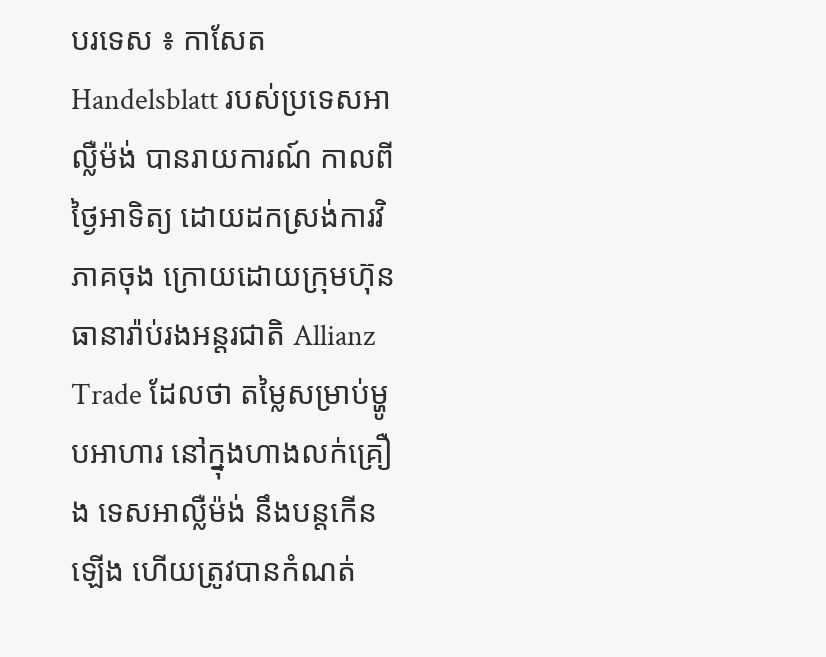បរទេស ៖ កាសែត Handelsblatt របស់ប្រទេសអាល្លឺម៉ង់ បានរាយការណ៍ កាលពីថ្ងៃអាទិត្យ ដោយដកស្រង់ការវិភាគចុង ក្រោយដោយក្រុមហ៊ុន ធានារ៉ាប់រងអន្តរជាតិ Allianz Trade ដែលថា តម្លៃសម្រាប់ម្ហូបអាហារ នៅក្នុងហាងលក់គ្រឿង ទេសអាល្លឺម៉ង់ នឹងបន្តកើនឡើង ហើយត្រូវបានកំណត់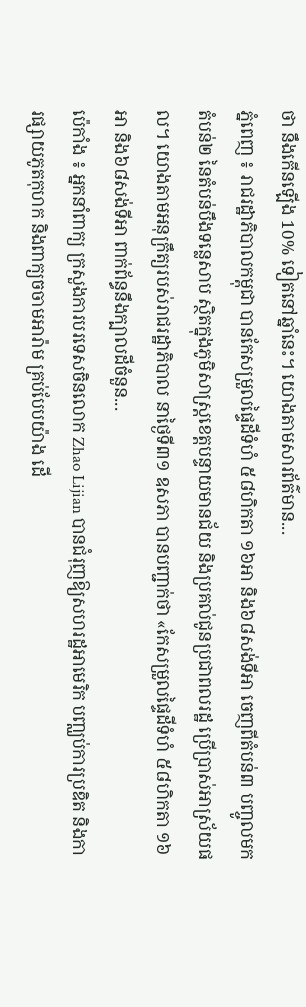ថា នឹងកើនឡើង 10% ទៀតនៅឆ្នាំនេះ។ យោងតាមសារព័ត៌មាន...
ភ្នំពេញ ៖ រាជរដ្ឋាភិបាលកម្ពុជា បានកែសម្រួលផ្ទៃដីទំហំ ៥៨ហិកតា ១៦អា និង៦៨សង់ទីអា ចេញពីតំបន់៣ បញ្ចូលមកតំបន់២ នៃតំបន់បឹងទន្លេសាប ស្ថិតក្នុងភូមិសាស្ដ្រខេត្តបន្ទាយមានជ័យ និងប្រគល់ជូនប្រជាពលរដ្ឋ ប្រើប្រាស់អាស្រ័យផល។ យោងតាមអនុក្រឹត្យរបស់រាជរដ្ឋាភិបាល នាថ្ងៃទី៣១ ឧសភា បានបញ្ជាក់ថា «កែសម្រួលផ្ទៃដីទំហំ ៥៨ហិកតា ១៦អា និង៦៨សង់ទីអា ពាក់ព័ន្ធនឹងក្បាលដីចំនួន...
ប៉េកាំង ៖ អ្នកនាំពាក្យ ក្រសួងការបរទេសចិនលោក Zhao Lijian បានជំរុញឱ្យសហរដ្ឋអាមេរិក បញ្ឈប់ការប្រឌិត និងការផ្សាយភូតកុហក និងពាក្យចចាមអារ៉ាម គ្រប់បែបយ៉ាង ដើ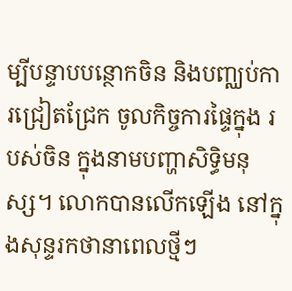ម្បីបន្ទាបបន្ថោកចិន និងបញ្ឈប់ការជ្រៀតជ្រែក ចូលកិច្ចការផ្ទៃក្នុង របស់ចិន ក្នុងនាមបញ្ហាសិទ្ធិមនុស្ស។ លោកបានលើកឡើង នៅក្នុងសុន្ទរកថានាពេលថ្មីៗ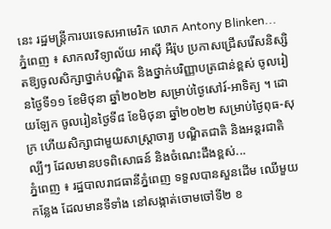នេះ រដ្ឋមន្ត្រីការបរទេសអាមេរិក លោក Antony Blinken...
ភ្នំពេញ ៖ សាកលវិទ្យាល័យ អាស៊ី អឺរ៉ុប ប្រកាសជ្រើសរើសនិស្សិតឱ្យចូលសិក្សាថ្នាក់បណ្ឌិត និងថ្នាក់បរិញ្ញាបត្រជាន់ខ្ពស់ ចូលរៀនថ្ងៃទី១១ ខែមិថុនា ឆ្នាំ២០២២ សម្រាប់ថ្ងៃសៅរ៍-អាទិត្យ ។ ដោយឡែក ចូលរៀនថ្ងៃទី៨ ខែមិថុនា ឆ្នាំ២០២២ សម្រាប់ថ្ងៃពុធ-សុក្រ ហើយសិក្សាជាមួយសាស្រ្តាចារ្យ បណ្ឌិតជាតិ និងអន្តរជាតិល្បីៗ ដែលមានបទពិសោធន៍ និងចំណេះដឹងខ្ពស់...
ភ្នំពេញ ៖ រដ្ឋបាលរាជធានីភ្នំពេញ ទទួលបានសួនដើម ឈើមួយកន្លែង ដែលមានទីទាំង នៅសង្កាត់ចោមចៅទី២ ខ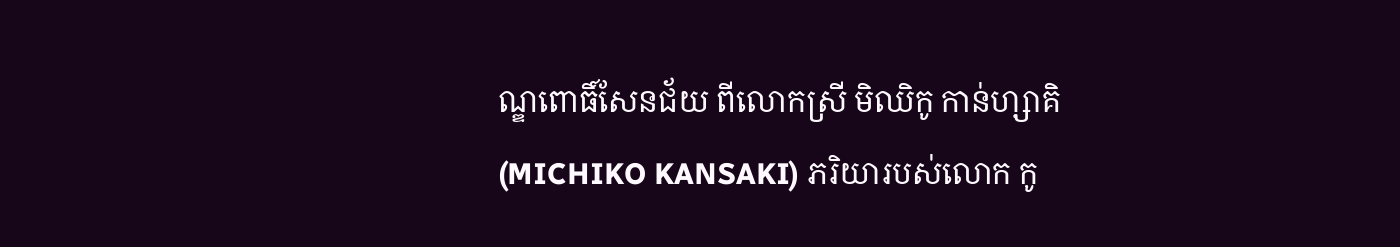ណ្ឌពោធិ៍សែនជ័យ ពីលោកស្រី មិឈិកូ កាន់ហ្សាគិ (MICHIKO KANSAKI) ភរិយារបស់លោក កូ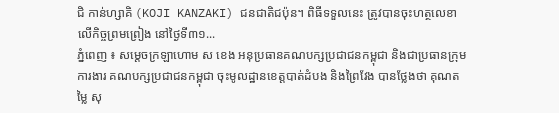ជិ កាន់ហ្សាគិ (KOJI KANZAKI) ជនជាតិជប៉ុន។ ពិធីទទួលនេះ ត្រូវបានចុះហត្ថលេខាលើកិច្ចព្រមព្រៀង នៅថ្ងៃទី៣១...
ភ្នំពេញ ៖ សម្ដេចក្រឡាហោម ស ខេង អនុប្រធានគណបក្សប្រជាជនកម្ពុជា និងជាប្រធានក្រុមការងារ គណបក្សប្រជាជនកម្ពុជា ចុះមូលដ្ឋានខេត្តបាត់ដំបង និងព្រៃវែង បានថ្លែងថា គុណតម្លៃ សុ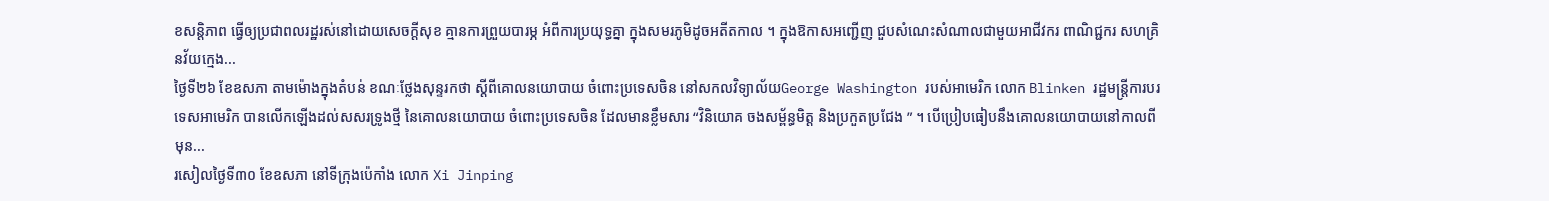ខសន្តិភាព ធ្វើឲ្យប្រជាពលរដ្ឋរស់នៅដោយសេចក្ដីសុខ គ្មានការព្រួយបារម្ភ អំពីការប្រយុទ្ធគ្នា ក្នុងសមរភូមិដូចអតីតកាល ។ ក្នុងឱកាសអញ្ជើញ ជួបសំណេះសំណាលជាមួយអាជីវករ ពាណិជ្ជករ សហគ្រិនវ័យក្មេង...
ថ្ងៃទី២៦ ខែឧសភា តាមម៉ោងក្នុងតំបន់ ខណៈថ្លែងសុន្ទរកថា ស្តីពីគោលនយោបាយ ចំពោះប្រទេសចិន នៅសកលវិទ្យាល័យGeorge Washington របស់អាមេរិក លោក Blinken រដ្ឋមន្ត្រីការបរទេសអាមេរិក បានលើកឡើងដល់សសរទ្រូងថ្មី នៃគោលនយោបាយ ចំពោះប្រទេសចិន ដែលមានខ្លឹមសារ “វិនិយោគ ចងសម័្ពន្ធមិត្ត និងប្រកួតប្រជែង ” ។ បើប្រៀបធៀបនឹងគោលនយោបាយនៅកាលពីមុន...
រសៀលថ្ងៃទី៣០ ខែឧសភា នៅទីក្រុងប៉េកាំង លោក Xi Jinping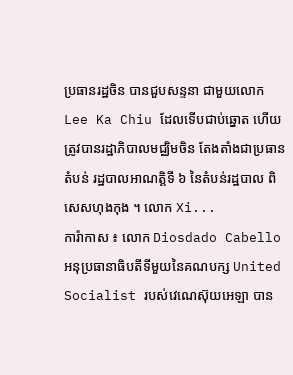ប្រធានរដ្ឋចិន បានជួបសន្ទនា ជាមួយលោក Lee Ka Chiu ដែលទើបជាប់ឆ្នោត ហើយត្រូវបានរដ្ឋាភិបាលមជ្ឈិមចិន តែងតាំងជាប្រធានតំបន់ រដ្ឋបាលអាណត្តិទី ៦ នៃតំបន់រដ្ឋបាល ពិសេសហុងកុង ។ លោក Xi...
ការ៉ាកាស ៖ លោក Diosdado Cabello អនុប្រធានាធិបតីទីមួយនៃគណបក្ស United Socialist របស់វេណេស៊ុយអេឡា បាន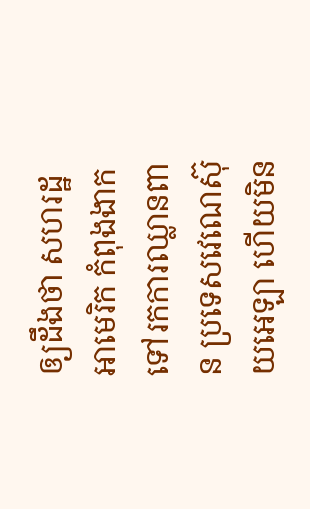ឲ្យដឹងថា សហរដ្ឋអាមេរិក កំពុងងាកទៅរកការឈ្លានពាន ប្រទេសវេណេស៊ុយអេឡា ហើយមិន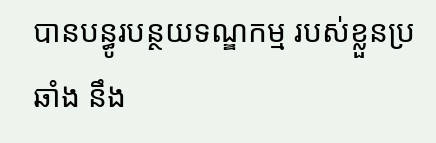បានបន្ធូរបន្ថយទណ្ឌកម្ម របស់ខ្លួនប្រឆាំង នឹង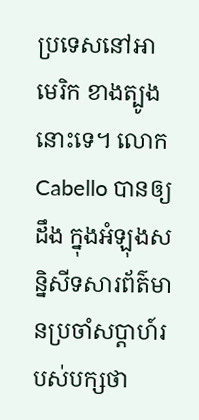ប្រទេសនៅអាមេរិក ខាងត្បូងនោះទេ។ លោក Cabello បានឲ្យដឹង ក្នុងអំឡុងសន្និសីទសារព័ត៌មានប្រចាំសប្តាហ៍របស់បក្សថា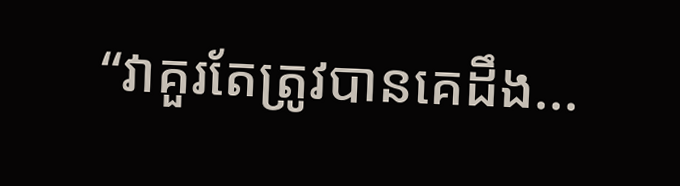“វាគួរតែត្រូវបានគេដឹង...